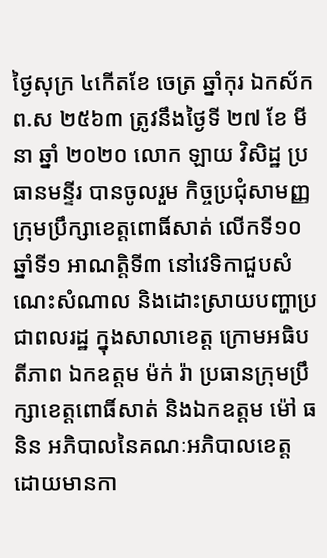ថ្ងៃសុក្រ ៤កើតខែ ចេត្រ ឆ្នាំកុរ ឯកស័ក ព.ស ២៥៦៣ ត្រូវនឹងថ្ងៃទី ២៧ ខែ មីនា ឆ្នាំ ២០២០ លោក ឡាយ វិសិដ្ឋ ប្រធានមន្ទីរ បានចូលរួម កិច្ចប្រជុំសាមញ្ញ ក្រុមប្រឹក្សាខេត្តពោធិ៍សាត់ លើកទី១០ ឆ្នាំទី១ អាណត្តិទី៣ នៅវេទិកាជួបសំណេះសំណាល និងដោះស្រាយបញ្ហាប្រជាពលរដ្ឋ ក្នុងសាលាខេត្ត ក្រោមអធិបតីភាព ឯកឧត្តម ម៉ក់ រ៉ា ប្រធានក្រុមប្រឹក្សាខេត្តពោធិ៍សាត់ និងឯកឧត្តម ម៉ៅ ធនិន អភិបាលនៃគណៈអភិបាលខេត្ត ដោយមានកា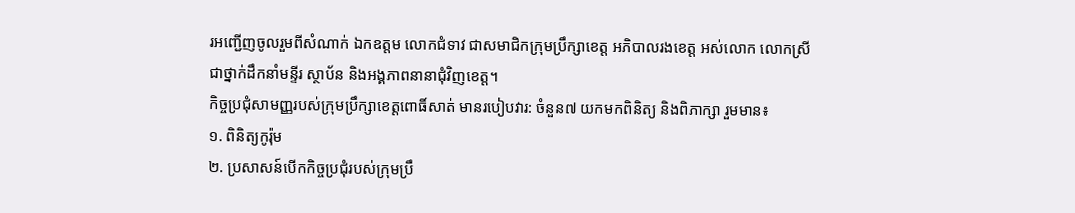រអញ្ជើញចូលរួមពីសំណាក់ ឯកឧត្តម លោកជំទាវ ជាសមាជិកក្រុមប្រឹក្សាខេត្ត អភិបាលរងខេត្ត អស់លោក លោកស្រី ជាថ្នាក់ដឹកនាំមន្ទីរ ស្ថាប័ន និងអង្គភាពនានាជុំវិញខេត្ត។
កិច្ចប្រជុំសាមញ្ញរបស់ក្រុមប្រឹក្សាខេត្តពោធិ៍សាត់ មានរបៀបវារ: ចំនួន៧ យកមកពិនិត្យ និងពិភាក្សា រួមមាន៖
១. ពិនិត្យកូរ៉ុម
២. ប្រសាសន៍បើកកិច្ចប្រជុំរបស់ក្រុមប្រឹ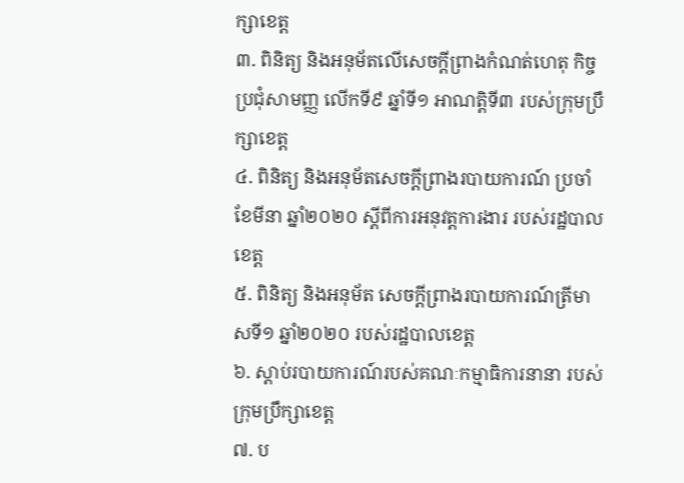ក្សាខេត្ត
៣. ពិនិត្យ និងអនុម័តលើសេចក្តីព្រាងកំណត់ហេតុ កិច្ចប្រជុំសាមញ្ញ លើកទី៩ ឆ្នាំទី១ អាណត្តិទី៣ របស់ក្រុមប្រឹក្សាខេត្ត
៤. ពិនិត្យ និងអនុម័តសេចក្តីព្រាងរបាយការណ៍ ប្រចាំខែមីនា ឆ្នាំ២០២០ ស្តីពីការអនុវត្តការងារ របស់រដ្ឋបាលខេត្ត
៥. ពិនិត្យ និងអនុម័ត សេចក្តីព្រាងរបាយការណ៍ត្រីមាសទី១ ឆ្នាំ២០២០ របស់រដ្ឋបាលខេត្ត
៦. ស្ដាប់របាយការណ៍របស់គណៈកម្មាធិការនានា របស់ក្រុមប្រឹក្សាខេត្ត
៧. ប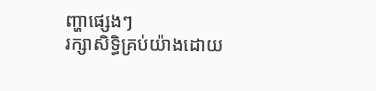ញ្ហាផ្សេងៗ
រក្សាសិទិ្ធគ្រប់យ៉ាងដោយ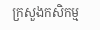ក្រសួងកសិកម្ម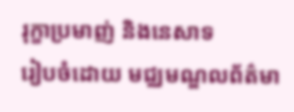រុក្ខាប្រមាញ់ និងនេសាទ
រៀបចំដោយ មជ្ឈមណ្ឌលព័ត៌មា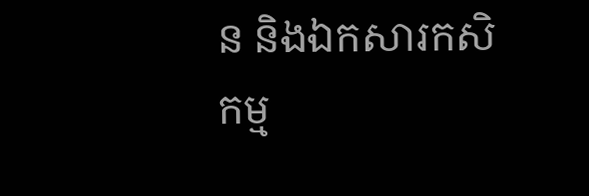ន និងឯកសារកសិកម្ម